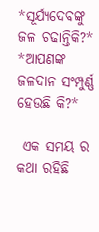*ସୂର୍ଯ୍ୟଦେବଙ୍କୁ ଜଳ ଚଢାନ୍ତିକି?*
*ଆପଣଙ୍କ ଜଳଦାନ ସଂମ୍ପୁର୍ଣ୍ଣ ହେଉଛି କି?*

 ଏକ ସମୟ ର କଥା ରହିଛି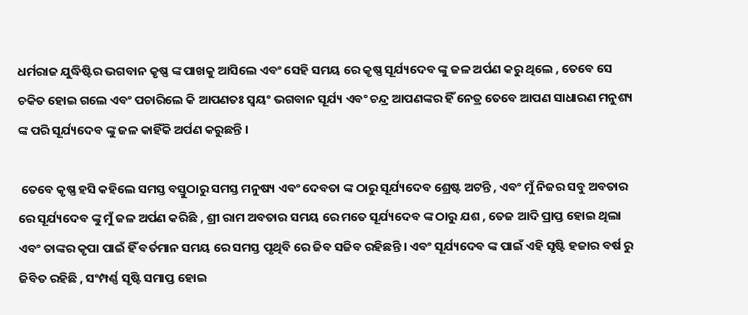ଧର୍ମରାଜ ଯୁଦ୍ଧିଷ୍ଟିର ଭଗବାନ କୃଷ୍ଣ ଙ୍କ ପାଖକୁ ଆସିଲେ ଏବଂ ସେହି ସମୟ ରେ କୃଷ୍ଣ ସୂର୍ଯ୍ୟଦେବ ଙ୍କୁ ଜଳ ଅର୍ପଣ କରୁ ଥିଲେ , ତେବେ ସେ ଚକିତ ହୋଇ ଗଲେ ଏବଂ ପଚାରିଲେ କି ଆପଣତଃ ସ୍ୱୟଂ ଭଗବାନ ସୂର୍ଯ୍ୟ ଏବଂ ଚନ୍ଦ୍ର ଆପଣଙ୍କର ହିଁ ନେତ୍ର ତେବେ ଆପଣ ସାଧାରଣ ମନୁଶ୍ୟ ଙ୍କ ପରି ସୂର୍ଯ୍ୟଦେବ ଙ୍କୁ ଜଳ କାହିଁକି ଅର୍ପଣ କରୁଛନ୍ତି ।

 ତେବେ କୃଷ୍ଣ ହସି କହିଲେ ସମସ୍ତ ବସ୍ତୁଠାରୁ ସମସ୍ତ ମନୁଷ୍ୟ ଏବଂ ଦେବତା ଙ୍କ ଠାରୁ ସୂର୍ଯ୍ୟଦେବ ଶ୍ରେଷ୍ଟ ଅଟନ୍ତି , ଏବଂ ମୁଁ ନିଜର ସବୁ ଅବତାର ରେ ସୂର୍ଯ୍ୟଦେବ ଙ୍କୁ ମୁଁ ଜଳ ଅର୍ପଣ କରିଛି , ଶ୍ରୀ ରାମ ଅବତାର ସମୟ ରେ ମତେ ସୂର୍ଯ୍ୟଦେବ ଙ୍କ ଠାରୁ ଯଶ , ତେଜ ଆଦି ପ୍ରାପ୍ତ ହୋଇ ଥିଲା ଏବଂ ତାଙ୍କର କୃପା ପାଇଁ ହିଁ ବର୍ତମାନ ସମୟ ରେ ସମସ୍ତ ପୃଥିବି ରେ ଜିବ ସଜିବ ରହିଛନ୍ତି । ଏବଂ ସୂର୍ଯ୍ୟଦେବ ଙ୍କ ପାଇଁ ଏହି ସୃଷ୍ଟି ହଜାର ବର୍ଷ ରୁ ଜିବିତ ରହିଛି , ସଂମ୍ପର୍ଣ୍ଣ ସୃଷ୍ଟି ସମାପ୍ତ ହୋଇ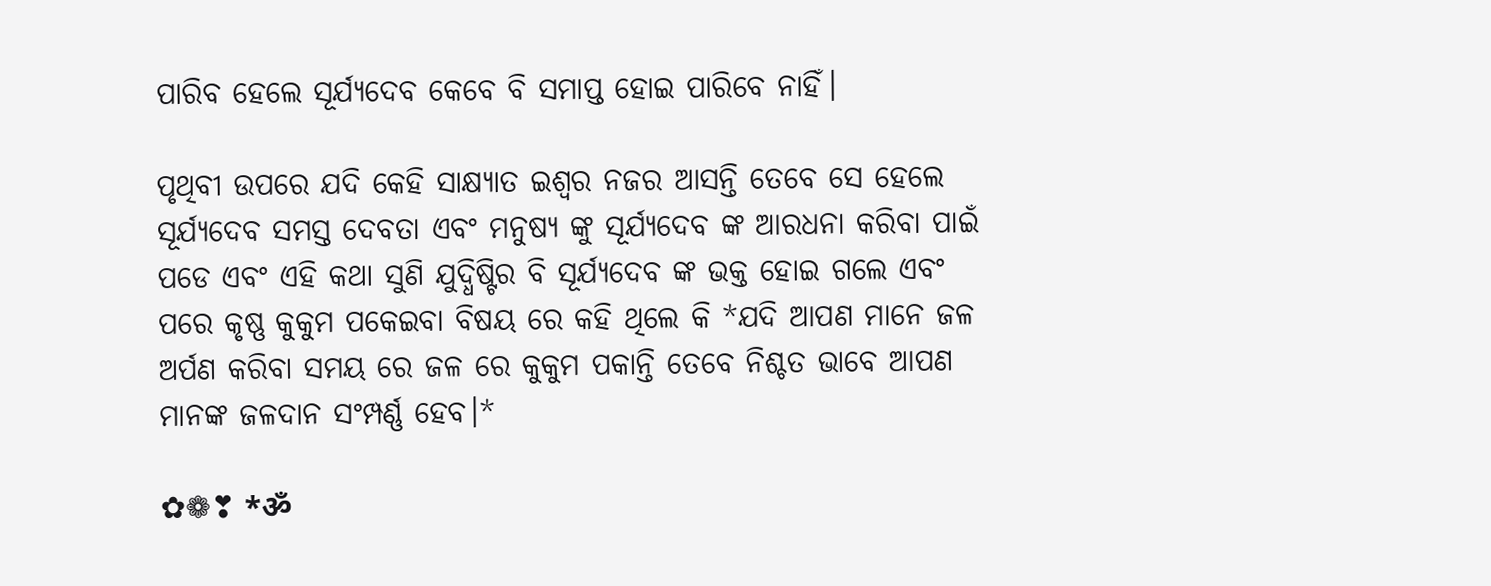ପାରିବ ହେଲେ ସୂର୍ଯ୍ୟଦେବ କେବେ ବି ସମାପ୍ତ ହୋଇ ପାରିବେ ନାହିଁ।

ପୃଥିବୀ ଉପରେ ଯଦି କେହି ସାକ୍ଷ୍ୟାତ ଇଶ୍ୱର ନଜର ଆସନ୍ତି ତେବେ ସେ ହେଲେ ସୂର୍ଯ୍ୟଦେବ ସମସ୍ତ ଦେବତା ଏବଂ ମନୁଷ୍ୟ ଙ୍କୁ ସୂର୍ଯ୍ୟଦେବ ଙ୍କ ଆରଧନା କରିବା ପାଇଁ ପଡେ ଏବଂ ଏହି କଥା ସୁଣି ଯୁଦ୍ଧିଷ୍ଟିର ବି ସୂର୍ଯ୍ୟଦେବ ଙ୍କ ଭକ୍ତ ହୋଇ ଗଲେ ଏବଂ ପରେ କୃଷ୍ଣ କୁକୁମ ପକେଇବା ବିଷୟ ରେ କହି ଥିଲେ କି *ଯଦି ଆପଣ ମାନେ ଜଳ ଅର୍ପଣ କରିବା ସମୟ ରେ ଜଳ ରେ କୁକୁମ ପକାନ୍ତି ତେବେ ନିଶ୍ଚତ ଭାବେ ଆପଣ ମାନଙ୍କ ଜଳଦାନ ସଂମ୍ପର୍ଣ୍ଣ ହେବ।*

✿❁❣ *ॐ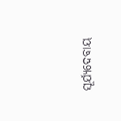ସୂର୍ଯ୍ୟଦେବାୟ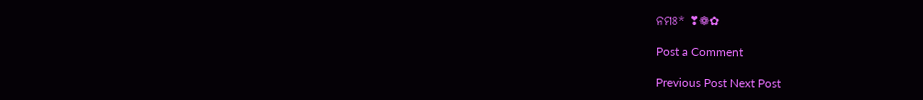ନମଃ* ❣❁✿

Post a Comment

Previous Post Next Post